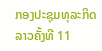ກອງປະຊຸມທຸລະກິດລາວຄັ້ງທີ 11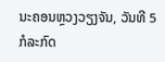ນະຄອນຫຼວງວຽງຈັນ, ວັນທີ 5 ກໍລະກົດ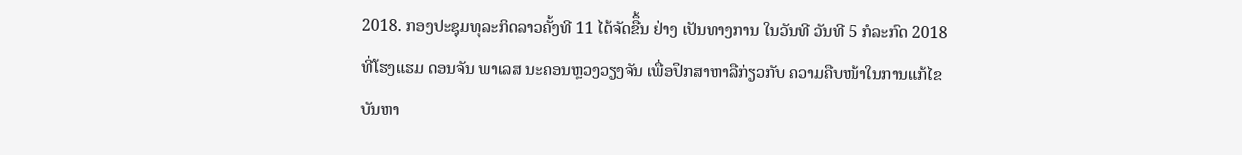2018. ກອງປະຊຸມທຸລະກິດລາວຄັ້ງທີ 11 ໄດ້ຈັດຂືຶ້ນ ຢ່າງ ເປັນທາງການ ໃນວັນທີ ວັນທີ 5 ກໍລະກົດ 2018 ທີ່ໂຮງແຮມ ດອນຈັນ ພາເລສ ນະຄອນຫຼວງວຽງຈັນ ເພື່ອປຶກສາຫາລືກ່ຽວກັບ ຄວາມຄືບໜ້າໃນການແກ້ໄຂ ບັນຫາ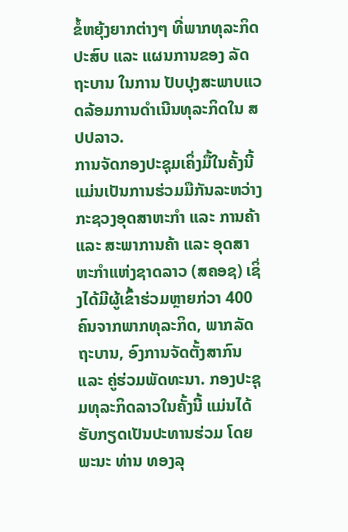ຂໍ້ຫຍຸ້ງຍາກຕ່າງໆ ທີ່ພາກທຸລະກິດປະສົບ ແລະ ແຜນການຂອງ ລັດຖະບານ ໃນການ ປັບປຸງສະພາບແວດລ້ອມການດໍາເນີນທຸລະກິດໃນ ສປປລາວ.
ການຈັດກອງປະຊຸມເຄິ່ງມື້ໃນຄັ້ງນີ້ ແມ່ນເປັນການຮ່ວມມືກັນລະຫວ່າງ ກະຊວງອຸດສາຫະກໍາ ແລະ ການຄ້າ ແລະ ສະພາການຄ້າ ແລະ ອຸດສາຫະກໍາແຫ່ງຊາດລາວ (ສຄອຊ) ເຊິ່ງໄດ້ມີຜູ້ເຂົ້າຮ່ວມຫຼາຍກ່ວາ 400 ຄົນຈາກພາກທຸລະກິດ, ພາກລັດຖະບານ, ອົງການຈັດຕັ້ງສາກົນ ແລະ ຄູ່ຮ່ວມພັດທະນາ. ກອງປະຊຸມທຸລະກິດລາວໃນຄັ້ງນີ້ ແມ່ນໄດ້ຮັບກຽດເປັນປະທານຮ່ວມ ໂດຍ ພະນະ ທ່ານ ທອງລຸ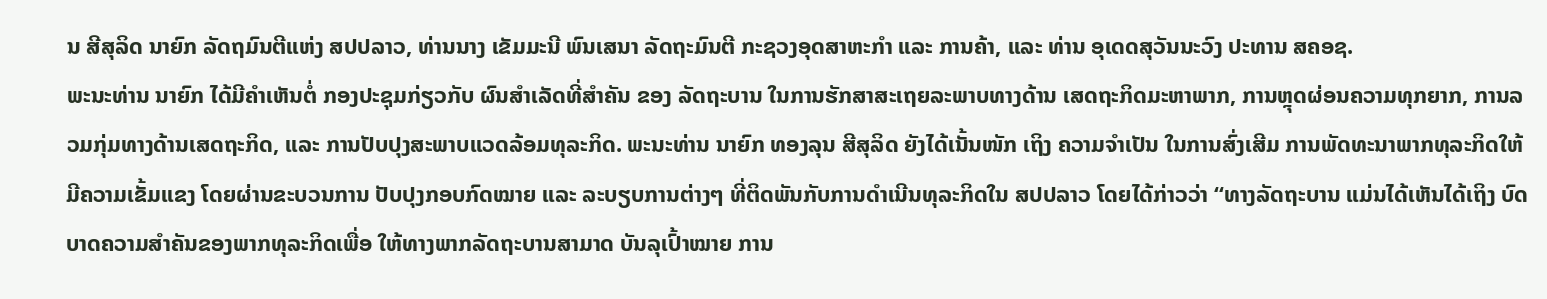ນ ສີສຸລິດ ນາຍົກ ລັດຖມົນຕີແຫ່ງ ສປປລາວ, ທ່ານນາງ ເຂັມມະນີ ພົນເສນາ ລັດຖະມົນຕີ ກະຊວງອຸດສາຫະກໍາ ແລະ ການຄ້າ, ແລະ ທ່ານ ອຸເດດສຸວັນນະວົງ ປະທານ ສຄອຊ.
ພະນະທ່ານ ນາຍົກ ໄດ້ມີຄໍາເຫັນຕໍ່ ກອງປະຊຸມກ່ຽວກັບ ຜົນສໍາເລັດທີ່ສໍາຄັນ ຂອງ ລັດຖະບານ ໃນການຮັກສາສະເຖຍລະພາບທາງດ້ານ ເສດຖະກິດມະຫາພາກ, ການຫຼຸດຜ່ອນຄວາມທຸກຍາກ, ການລວມກຸ່ມທາງດ້ານເສດຖະກິດ, ແລະ ການປັບປຸງສະພາບແວດລ້ອມທຸລະກິດ. ພະນະທ່ານ ນາຍົກ ທອງລຸນ ສີສຸລິດ ຍັງໄດ້ເນັ້ນໜັກ ເຖິງ ຄວາມຈໍາເປັນ ໃນການສົ່ງເສີມ ການພັດທະນາພາກທຸລະກິດໃຫ້ມີຄວາມເຂັ້ມແຂງ ໂດຍຜ່ານຂະບວນການ ປັບປຸງກອບກົດໝາຍ ແລະ ລະບຽບການຕ່າງໆ ທີ່ຕິດພັນກັບການດໍາເນີນທຸລະກິດໃນ ສປປລາວ ໂດຍໄດ້ກ່າວວ່າ “ທາງລັດຖະບານ ແມ່ນໄດ້ເຫັນໄດ້ເຖິງ ບົດບາດຄວາມສໍາຄັນຂອງພາກທຸລະກິດເພື່ອ ໃຫ້ທາງພາກລັດຖະບານສາມາດ ບັນລຸເປົ້າໝາຍ ການ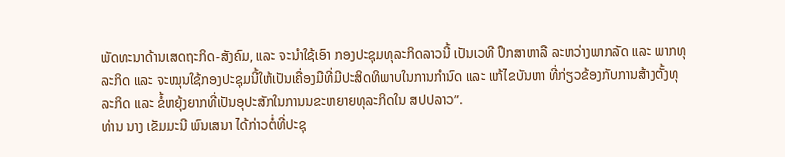ພັດທະນາດ້ານເສດຖະກິດ-ສັງຄົມ, ແລະ ຈະນໍາໃຊ້ເອົາ ກອງປະຊຸມທຸລະກິດລາວນີ້ ເປັນເວທີ ປຶກສາຫາລື ລະຫວ່າງພາກລັດ ແລະ ພາກທຸລະກິດ ແລະ ຈະໝຸນໃຊ້ກອງປະຊຸມນີ້ໃຫ້ເປັນເຄື່ອງມືທີ່ມີປະສິດທິພາບໃນການກໍານົດ ແລະ ແກ້ໄຂບັນຫາ ທີ່ກ່ຽວຂ້ອງກັບການສ້າງຕັ້ງທຸລະກິດ ແລະ ຂໍ້ຫຍຸ້ງຍາກທີ່ເປັນອຸປະສັກໃນການນຂະຫຍາຍທຸລະກິດໃນ ສປປລາວ”.
ທ່ານ ນາງ ເຂັມມະນີ ພົນເສນາ ໄດ້ກ່າວຕໍ່ທີ່ປະຊຸ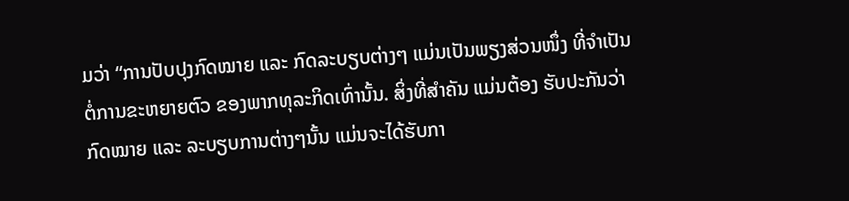ມວ່າ “ການປັບປຸງກົດໝາຍ ແລະ ກົດລະບຽບຕ່າງໆ ແມ່ນເປັນພຽງສ່ວນໜຶ່ງ ທີ່ຈໍາເປັນຕໍ່ການຂະຫຍາຍຕົວ ຂອງພາກທຸລະກິດເທົ່ານັ້ນ. ສິ່ງທີ່ສໍາຄັນ ແມ່ນຕ້ອງ ຮັບປະກັນວ່າ ກົດໝາຍ ແລະ ລະບຽບການຕ່າງໆນັ້ນ ແມ່ນຈະໄດ້ຮັບກາ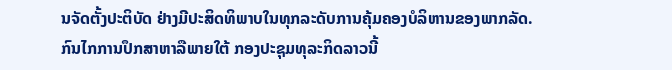ນຈັດຕັ້ງປະຕິບັດ ຢ່າງມີປະສິດທິພາບໃນທຸກລະດັບການຄຸ້ມຄອງບໍລິຫານຂອງພາກລັດ. ກົນໄກການປຶກສາຫາລືພາຍໃຕ້ ກອງປະຊຸມທຸລະກິດລາວນີ້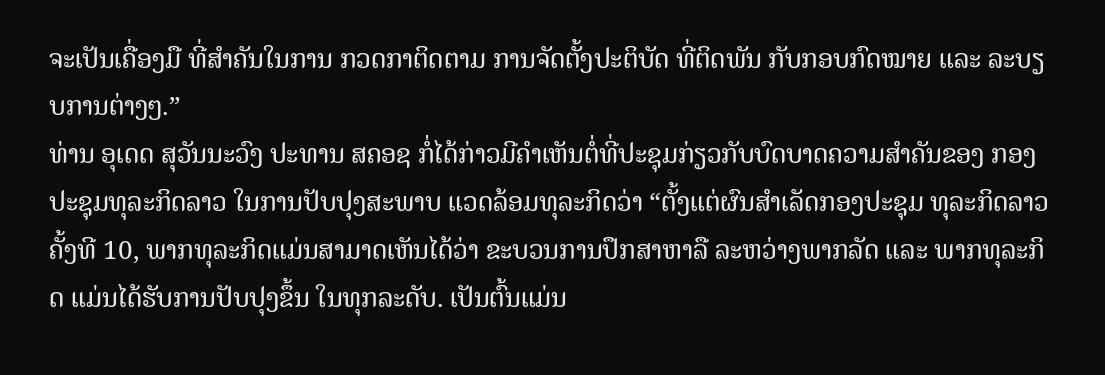ຈະເປັນເຄື່ອງມື ທີ່ສໍາຄັນໃນການ ກວດກາຕິດຕາມ ການຈັດຕັ້ງປະຕິບັດ ທີ່ຕິດພັນ ກັບກອບກົດໝາຍ ແລະ ລະບຽບການຕ່າງໆ.”
ທ່ານ ອຸເດດ ສຸວັນນະວົງ ປະທານ ສຄອຊ ກໍ່ໄດ້ກ່າວມີຄໍາເຫັນຕໍ່ທີ່ປະຊຸມກ່ຽວກັບບົດບາດຄວາມສໍາຄັນຂອງ ກອງປະຊຸມທຸລະກິດລາວ ໃນການປັບປຸງສະພາບ ແວດລ້ອມທຸລະກິດວ່າ “ຕັ້ງແຕ່ຜົນສໍາເລັດກອງປະຊຸມ ທຸລະກິດລາວຄັ້ງທີ 10, ພາກທຸລະກິດແມ່ນສາມາດເຫັນໄດ້ວ່າ ຂະບວນການປຶກສາຫາລື ລະຫວ່າງພາກລັດ ແລະ ພາກທຸລະກິດ ແມ່ນໄດ້ຮັບການປັບປຸງຂຶ້ນ ໃນທຸກລະດັບ. ເປັນຕົ້ນແມ່ນ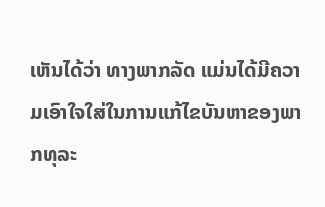ເຫັນໄດ້ວ່າ ທາງພາກລັດ ແມ່ນໄດ້ມີຄວາມເອົາໃຈໃສ່ໃນການແກ້ໄຂບັນຫາຂອງພາກທຸລະ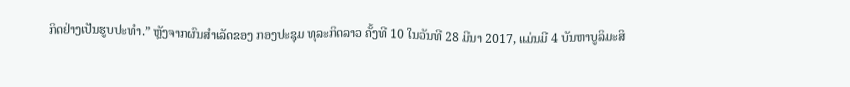ກິດຢ່າງເປັນຮູບປະທໍາ.” ຫຼັງຈາກຜົນສໍາເລັດຂອງ ກອງປະຊຸມ ທຸລະກິດລາວ ຄັ້ງທີ 10 ໃນວັນທີ 28 ມີນາ 2017, ແມ່ນມີ 4 ບັນຫາບູລິມະສິ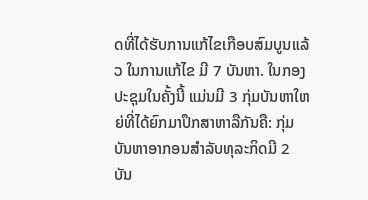ດທີ່ໄດ້ຮັບການແກ້ໄຂເກືອບສົມບູນແລ້ວ ໃນການແກ້ໄຂ ມີ 7 ບັນຫາ. ໃນກອງປະຊຸມໃນຄັ້ງນີ້ ແມ່ນມີ 3 ກຸ່ມບັນຫາໃຫຍ່ທີ່ໄດ້ຍົກມາປຶກສາຫາລືກັນຄື: ກຸ່ມບັນຫາອາກອນສໍາລັບທຸລະກິດມີ 2 ບັນ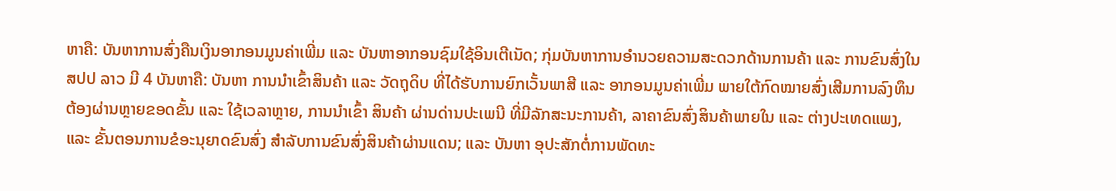ຫາຄື: ບັນຫາການສົ່ງຄືນເງິນອາກອນມູນຄ່າເພີ່ມ ແລະ ບັນຫາອາກອນຊົມໃຊ້ອິນເຕີເນັດ; ກຸ່ມບັນຫາການອຳນວຍຄວາມສະດວກດ້ານການຄ້າ ແລະ ການຂົນສົ່ງໃນ ສປປ ລາວ ມີ 4 ບັນຫາຄື: ບັນຫາ ການນໍາເຂົ້າສິນຄ້າ ແລະ ວັດຖຸດິບ ທີ່ໄດ້ຮັບການຍົກເວັ້ນພາສີ ແລະ ອາກອນມູນຄ່າເພີ່ມ ພາຍໃຕ້ກົດໝາຍສົ່ງເສີມການລົງທຶນ ຕ້ອງຜ່ານຫຼາຍຂອດຂັ້ນ ແລະ ໃຊ້ເວລາຫຼາຍ, ການນໍາເຂົ້າ ສິນຄ້າ ຜ່ານດ່ານປະເພນີ ທີ່ມີລັກສະນະການຄ້າ, ລາຄາຂົນສົ່ງສິນຄ້າພາຍໃນ ແລະ ຕ່າງປະເທດແພງ, ແລະ ຂັ້ນຕອນການຂໍອະນຸຍາດຂົນສົ່ງ ສໍາລັບການຂົນສົ່ງສິນຄ້າຜ່ານແດນ; ແລະ ບັນຫາ ອຸປະສັກຕໍ່ການພັດທະ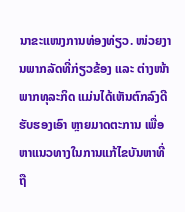ນາຂະແໜງການທ່ອງທ່ຽວ. ໜ່ວຍງານພາກລັດທີ່ກ່ຽວຂ້ອງ ແລະ ຕ່າງໜ້າພາກທຸລະກິດ ແມ່ນໄດ້ເຫັນຕົກລົງດີ ຮັບຮອງເອົາ ຫຼາຍມາດຕະການ ເພື່ອຫາແນວທາງໃນການແກ້ໄຂບັນຫາທີ່ຖື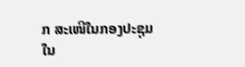ກ ສະເໜີໃນກອງປະຊຸມໃນ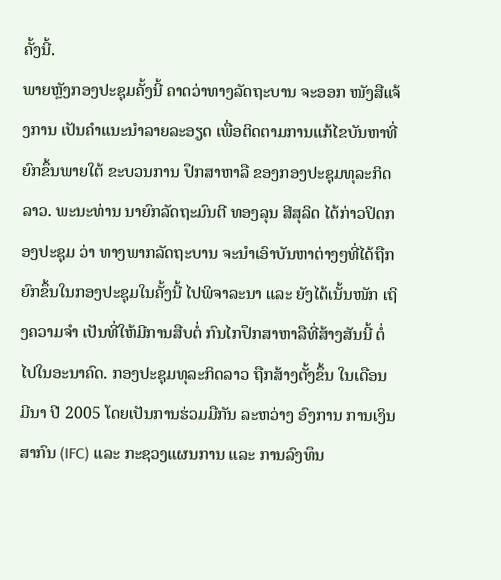ຄັ້ງນີ້.
ພາຍຫຼັງກອງປະຊຸມຄັ້ງນີ້ ຄາດວ່າທາງລັດຖະບານ ຈະອອກ ໜັງສືແຈ້ງການ ເປັນຄໍາແນະນໍາລາຍລະອຽດ ເພື່ອຕິດຕາມການແກ້ໄຂບັນຫາທີ່ຍົກຂຶ້ນພາຍໃຕ້ ຂະບວນການ ປຶກສາຫາລື ຂອງກອງປະຊຸມທຸລະກິດລາວ. ພະນະທ່ານ ນາຍົກລັດຖະມົນຕີ ທອງລຸນ ສີສຸລິດ ໄດ້ກ່າວປິດກອງປະຊຸມ ວ່າ ທາງພາກລັດຖະບານ ຈະນໍາເອົາບັນຫາຕ່າງໆທີ່ໄດ້ຖືກຍົກຂຶ້ນໃນກອງປະຊຸມໃນຄັ້ງນີ້ ໄປພິຈາລະນາ ແລະ ຍັງໄດ້ເນັ້ນໜັກ ເຖິງຄວາມຈໍາ ເປັນທີ່ໃຫ້ມີການສືບຕໍ່ ກົນໄກປຶກສາຫາລືທີ່ສ້າງສັນນີ້ ຕໍ່ໄປໃນອະນາຄົດ. ກອງປະຊຸມທຸລະກິດລາວ ຖືກສ້າງຕັ້ງຂຶ້ນ ໃນເດືອນ ມີນາ ປີ 2005 ໂດຍເປັນການຮ່ວມມືກັນ ລະຫວ່າງ ອົງການ ການເງິນສາກົນ (IFC) ແລະ ກະຊວງແຜນການ ແລະ ການລົງທຶນ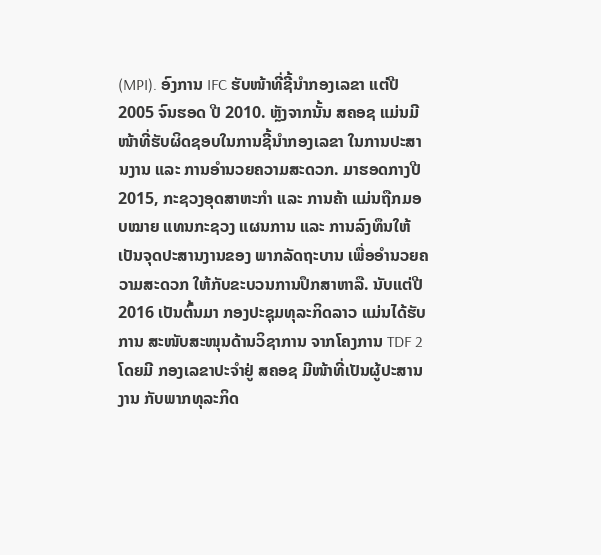(MPI). ອົງການ IFC ຮັບໜ້າທີ່ຊີ້ນໍາກອງເລຂາ ແຕ່ປີ 2005 ຈົນຮອດ ປີ 2010. ຫຼັງຈາກນັ້ນ ສຄອຊ ແມ່ນມີໜ້າທີ່ຮັບຜິດຊອບໃນການຊີ້ນໍາກອງເລຂາ ໃນການປະສານງານ ແລະ ການອໍານວຍຄວາມສະດວກ. ມາຮອດກາງປີ 2015, ກະຊວງອຸດສາຫະກໍາ ແລະ ການຄ້າ ແມ່ນຖືກມອບໝາຍ ແທນກະຊວງ ແຜນການ ແລະ ການລົງທຶນໃຫ້ເປັນຈຸດປະສານງານຂອງ ພາກລັດຖະບານ ເພື່ອອໍານວຍຄວາມສະດວກ ໃຫ້ກັບຂະບວນການປຶກສາຫາລື. ນັບແຕ່ປີ 2016 ເປັນຕົ້ນມາ ກອງປະຊຸມທຸລະກິດລາວ ແມ່ນໄດ້ຮັບການ ສະໜັບສະໜຸນດ້ານວິຊາການ ຈາກໂຄງການ TDF 2 ໂດຍມີ ກອງເລຂາປະຈໍາຢູ່ ສຄອຊ ມີໜ້າທີ່ເປັນຜູ້ປະສານງານ ກັບພາກທຸລະກິດ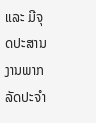ແລະ ມີຈຸດປະສານງານພາກລັດປະຈໍາ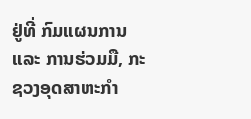ຢູ່ທີ່ ກົມແຜນການ ແລະ ການຮ່ວມມື, ກະຊວງອຸດສາຫະກໍາ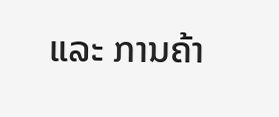ແລະ ການຄ້າ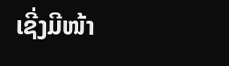ເຊີ່ງມີໜ້າ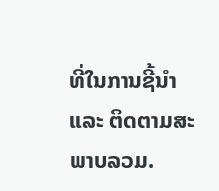ທີ່ໃນການຊີ້ນໍາ ແລະ ຕິດຕາມສະພາບລວມ.